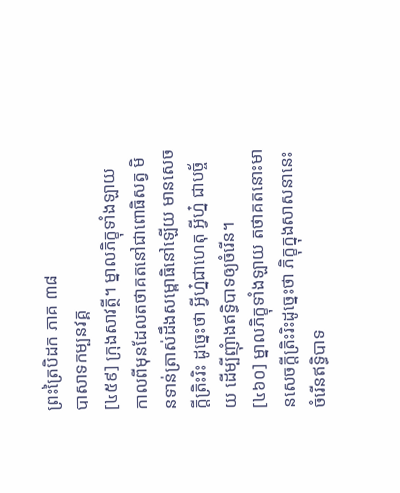ព្រះត្រៃបិដក ភាគ ៣៨
បាសាទកម្បនវគ្គ
[៤៥៩] ក្រុងសាវត្ថី។ ម្នាលភិក្ខុទាំងឡាយ កាលពីមុនដែលតថាគតនៅជាពោធិសត្វ មិនទាន់ត្រាស់ដឹងសម្ពោធិនៅឡើយ មានសេចក្តីត្រិះរិះ ដូច្នេះថា អ្វីហ្ន៎ជាហេតុ អ្វីហ្ន៎ ជាបច្ច័យ ដើម្បីញុំាងឥទ្ធិបាទឲ្យចំរើន។
[៤៦០] ម្នាលភិក្ខុទាំងឡាយ តថាគតនោះមានសេចក្តីត្រិះរិះដូច្នេះថា ភិក្ខុក្នុងសាសនានេះ ចំរើនឥទ្ធិបាទ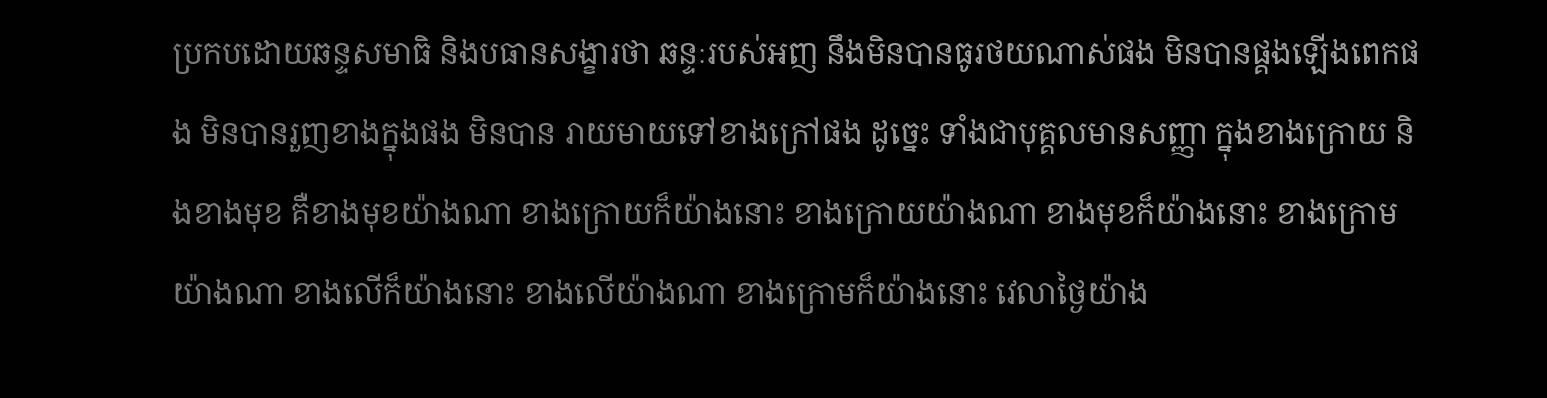ប្រកបដោយឆន្ទសមាធិ និងបធានសង្ខារថា ឆន្ទៈរបស់អញ នឹងមិនបានធូរថយណាស់ផង មិនបានផ្គងឡើងពេកផង មិនបានរួញខាងក្នុងផង មិនបាន រាយមាយទៅខាងក្រៅផង ដូច្នេះ ទាំងជាបុគ្គលមានសញ្ញា ក្នុងខាងក្រោយ និងខាងមុខ គឺខាងមុខយ៉ាងណា ខាងក្រោយក៏យ៉ាងនោះ ខាងក្រោយយ៉ាងណា ខាងមុខក៏យ៉ាងនោះ ខាងក្រោមយ៉ាងណា ខាងលើក៏យ៉ាងនោះ ខាងលើយ៉ាងណា ខាងក្រោមក៏យ៉ាងនោះ វេលាថ្ងៃយ៉ាង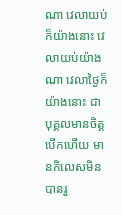ណា វេលាយប់ក៏យ៉ាងនោះ វេលាយប់យ៉ាងណា វេលាថ្ងៃក៏យ៉ាងនោះ ជាបុគ្គលមានចិត្តបើកហើយ មានកិលេសមិនបានរួ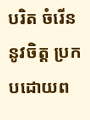បរិត ចំរើននូវចិត្ត ប្រកបដោយព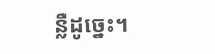ន្លឺដូច្នេះ។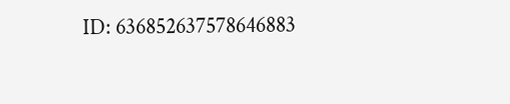ID: 636852637578646883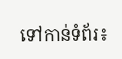ទៅកាន់ទំព័រ៖